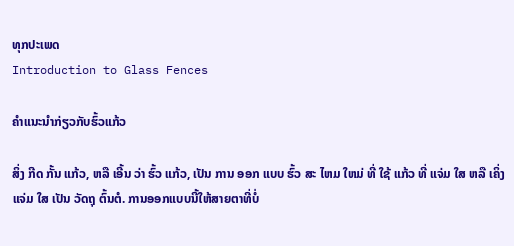ທຸກປະເພດ
Introduction to Glass Fences

ຄໍາແນະນໍາກ່ຽວກັບຮົ້ວແກ້ວ

ສິ່ງ ກີດ ກັ້ນ ແກ້ວ, ຫລື ເອີ້ນ ວ່າ ຮົ້ວ ແກ້ວ, ເປັນ ການ ອອກ ແບບ ຮົ້ວ ສະ ໄຫມ ໃຫມ່ ທີ່ ໃຊ້ ແກ້ວ ທີ່ ແຈ່ມ ໃສ ຫລື ເຄິ່ງ ແຈ່ມ ໃສ ເປັນ ວັດຖຸ ຕົ້ນຕໍ. ການອອກແບບນີ້ໃຫ້ສາຍຕາທີ່ບໍ່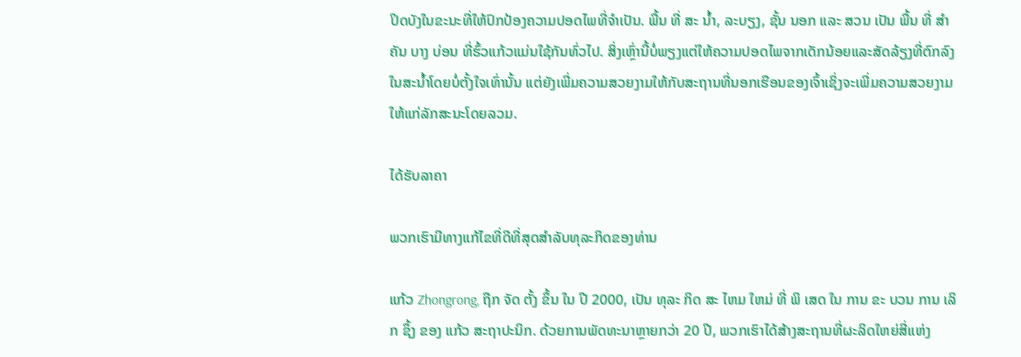ປິດບັງໃນຂະນະທີ່ໃຫ້ປົກປ້ອງຄວາມປອດໄພທີ່ຈໍາເປັນ. ພື້ນ ທີ່ ສະ ນ້ຳ, ລະບຽງ, ຊັ້ນ ນອກ ແລະ ສວນ ເປັນ ພື້ນ ທີ່ ສໍາຄັນ ບາງ ບ່ອນ ທີ່ຮົ້ວແກ້ວແມ່ນໃຊ້ກັນທົ່ວໄປ. ສິ່ງເຫຼົ່ານີ້ບໍ່ພຽງແຕ່ໃຫ້ຄວາມປອດໄພຈາກເດັກນ້ອຍແລະສັດລ້ຽງທີ່ຕົກລົງໃນສະນໍ້າໂດຍບໍ່ຕັ້ງໃຈເທົ່ານັ້ນ ແຕ່ຍັງເພີ່ມຄວາມສວຍງາມໃຫ້ກັບສະຖານທີ່ນອກເຮືອນຂອງເຈົ້າເຊິ່ງຈະເພີ່ມຄວາມສວຍງາມໃຫ້ແກ່ລັກສະນະໂດຍລວມ.

ໄດ້ຮັບລາຄາ

ພວກເຮົາມີທາງແກ້ໄຂທີ່ດີທີ່ສຸດສໍາລັບທຸລະກິດຂອງທ່ານ

ແກ້ວ Zhongrong, ຖືກ ຈັດ ຕັ້ງ ຂຶ້ນ ໃນ ປີ 2000, ເປັນ ທຸລະ ກິດ ສະ ໄຫມ ໃຫມ່ ທີ່ ພິ ເສດ ໃນ ການ ຂະ ບວນ ການ ເລິກ ຊຶ້ງ ຂອງ ແກ້ວ ສະຖາປະນິກ. ດ້ວຍການພັດທະນາຫຼາຍກວ່າ 20 ປີ, ພວກເຮົາໄດ້ສ້າງສະຖານທີ່ຜະລິດໃຫຍ່ສີ່ແຫ່ງ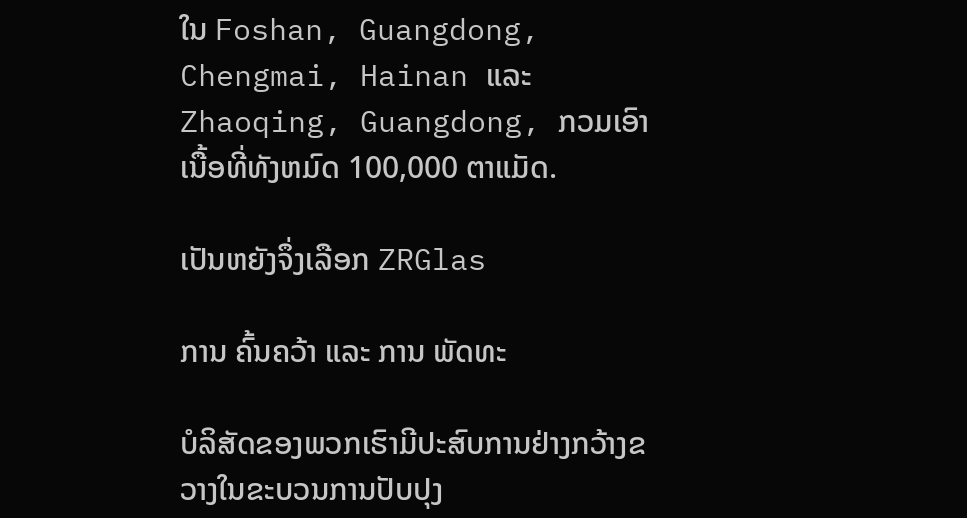ໃນ Foshan, Guangdong, Chengmai, Hainan ແລະ Zhaoqing, Guangdong, ກວມເອົາເນື້ອທີ່ທັງຫມົດ 100,000 ຕາແມັດ.

ເປັນຫຍັງຈຶ່ງເລືອກ ZRGlas

ການ ຄົ້ນຄວ້າ ແລະ ການ ພັດທະ

ບໍລິສັດຂອງພວກເຮົາມີປະສົບການຢ່າງກວ້າງຂວາງໃນຂະບວນການປັບປຸງ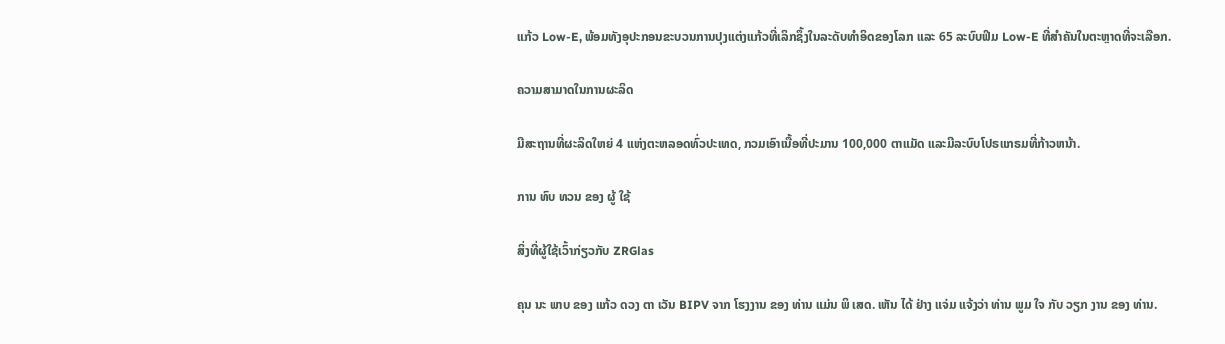ແກ້ວ Low-E, ພ້ອມທັງອຸປະກອນຂະບວນການປຸງແຕ່ງແກ້ວທີ່ເລິກຊຶ້ງໃນລະດັບທໍາອິດຂອງໂລກ ແລະ 65 ລະບົບຟິມ Low-E ທີ່ສໍາຄັນໃນຕະຫຼາດທີ່ຈະເລືອກ.

ຄວາມສາມາດໃນການຜະລິດ

ມີສະຖານທີ່ຜະລິດໃຫຍ່ 4 ແຫ່ງຕະຫລອດທົ່ວປະເທດ, ກວມເອົາເນື້ອທີ່ປະມານ 100,000 ຕາແມັດ ແລະມີລະບົບໂປຣແກຣມທີ່ກ້າວຫນ້າ.

ການ ທົບ ທວນ ຂອງ ຜູ້ ໃຊ້

ສິ່ງທີ່ຜູ້ໃຊ້ເວົ້າກ່ຽວກັບ ZRGlas

ຄຸນ ນະ ພາບ ຂອງ ແກ້ວ ດວງ ຕາ ເວັນ BIPV ຈາກ ໂຮງງານ ຂອງ ທ່ານ ແມ່ນ ພິ ເສດ. ເຫັນ ໄດ້ ຢ່າງ ແຈ່ມ ແຈ້ງວ່າ ທ່ານ ພູມ ໃຈ ກັບ ວຽກ ງານ ຂອງ ທ່ານ.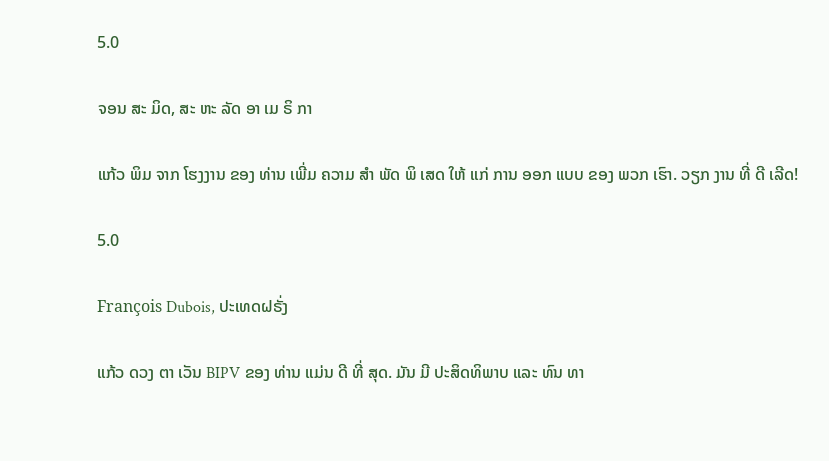5.0

ຈອນ ສະ ມິດ, ສະ ຫະ ລັດ ອາ ເມ ຣິ ກາ

ແກ້ວ ພິມ ຈາກ ໂຮງງານ ຂອງ ທ່ານ ເພີ່ມ ຄວາມ ສໍາ ພັດ ພິ ເສດ ໃຫ້ ແກ່ ການ ອອກ ແບບ ຂອງ ພວກ ເຮົາ. ວຽກ ງານ ທີ່ ດີ ເລີດ!

5.0

François Dubois, ປະເທດຝຣັ່ງ

ແກ້ວ ດວງ ຕາ ເວັນ BIPV ຂອງ ທ່ານ ແມ່ນ ດີ ທີ່ ສຸດ. ມັນ ມີ ປະສິດທິພາບ ແລະ ທົນ ທາ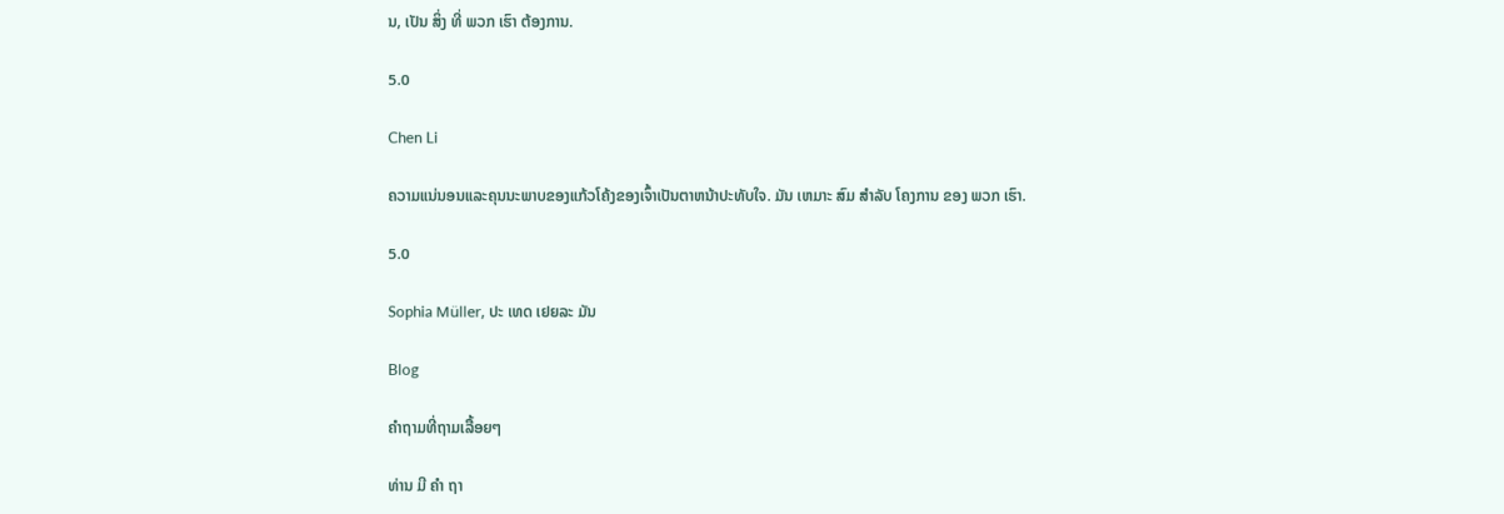ນ, ເປັນ ສິ່ງ ທີ່ ພວກ ເຮົາ ຕ້ອງການ.

5.0

Chen Li

ຄວາມແນ່ນອນແລະຄຸນນະພາບຂອງແກ້ວໂຄ້ງຂອງເຈົ້າເປັນຕາຫນ້າປະທັບໃຈ. ມັນ ເຫມາະ ສົມ ສໍາລັບ ໂຄງການ ຂອງ ພວກ ເຮົາ.

5.0

Sophia Müller, ປະ ເທດ ເຢຍລະ ມັນ

Blog

ຄໍາຖາມທີ່ຖາມເລື້ອຍໆ

ທ່ານ ມີ ຄໍາ ຖາ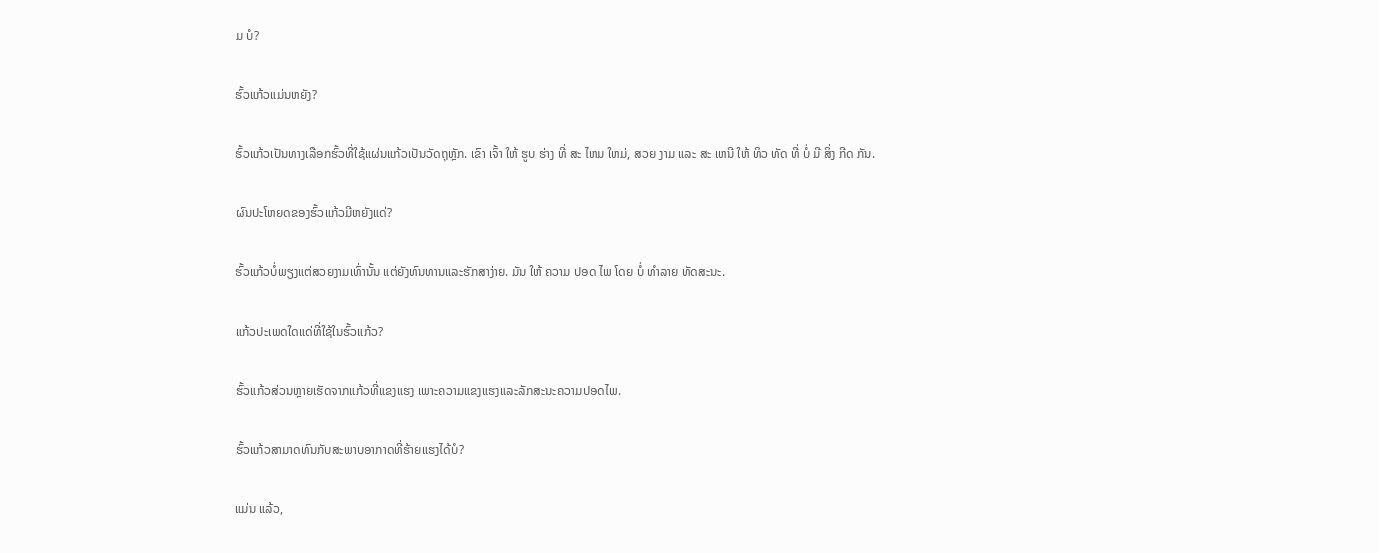ມ ບໍ?

ຮົ້ວແກ້ວແມ່ນຫຍັງ?

ຮົ້ວແກ້ວເປັນທາງເລືອກຮົ້ວທີ່ໃຊ້ແຜ່ນແກ້ວເປັນວັດຖຸຫຼັກ. ເຂົາ ເຈົ້າ ໃຫ້ ຮູບ ຮ່າງ ທີ່ ສະ ໄຫມ ໃຫມ່, ສວຍ ງາມ ແລະ ສະ ເຫນີ ໃຫ້ ທິວ ທັດ ທີ່ ບໍ່ ມີ ສິ່ງ ກີດ ກັນ.

ຜົນປະໂຫຍດຂອງຮົ້ວແກ້ວມີຫຍັງແດ່?

ຮົ້ວແກ້ວບໍ່ພຽງແຕ່ສວຍງາມເທົ່ານັ້ນ ແຕ່ຍັງທົນທານແລະຮັກສາງ່າຍ. ມັນ ໃຫ້ ຄວາມ ປອດ ໄພ ໂດຍ ບໍ່ ທໍາລາຍ ທັດສະນະ.

ແກ້ວປະເພດໃດແດ່ທີ່ໃຊ້ໃນຮົ້ວແກ້ວ?

ຮົ້ວແກ້ວສ່ວນຫຼາຍເຮັດຈາກແກ້ວທີ່ແຂງແຮງ ເພາະຄວາມແຂງແຮງແລະລັກສະນະຄວາມປອດໄພ.

ຮົ້ວແກ້ວສາມາດທົນກັບສະພາບອາກາດທີ່ຮ້າຍແຮງໄດ້ບໍ?

ແມ່ນ ແລ້ວ,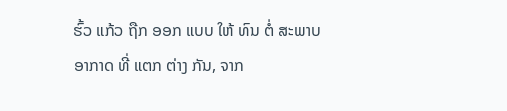ຮົ້ວ ແກ້ວ ຖືກ ອອກ ແບບ ໃຫ້ ທົນ ຕໍ່ ສະພາບ ອາກາດ ທີ່ ແຕກ ຕ່າງ ກັນ, ຈາກ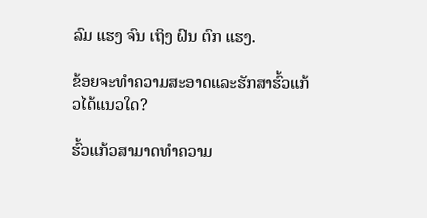ລົມ ແຮງ ຈົນ ເຖິງ ຝົນ ຕົກ ແຮງ.

ຂ້ອຍຈະທໍາຄວາມສະອາດແລະຮັກສາຮົ້ວແກ້ວໄດ້ແນວໃດ?

ຮົ້ວແກ້ວສາມາດທໍາຄວາມ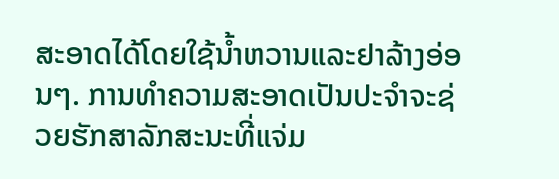ສະອາດໄດ້ໂດຍໃຊ້ນ້ຳຫວານແລະຢາລ້າງອ່ອນໆ. ການທໍາຄວາມສະອາດເປັນປະຈໍາຈະຊ່ວຍຮັກສາລັກສະນະທີ່ແຈ່ມ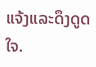ແຈ້ງແລະດຶງດູດໃຈ.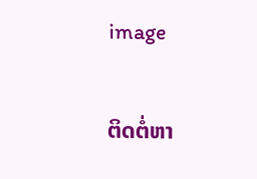image

ຕິດຕໍ່ຫາ